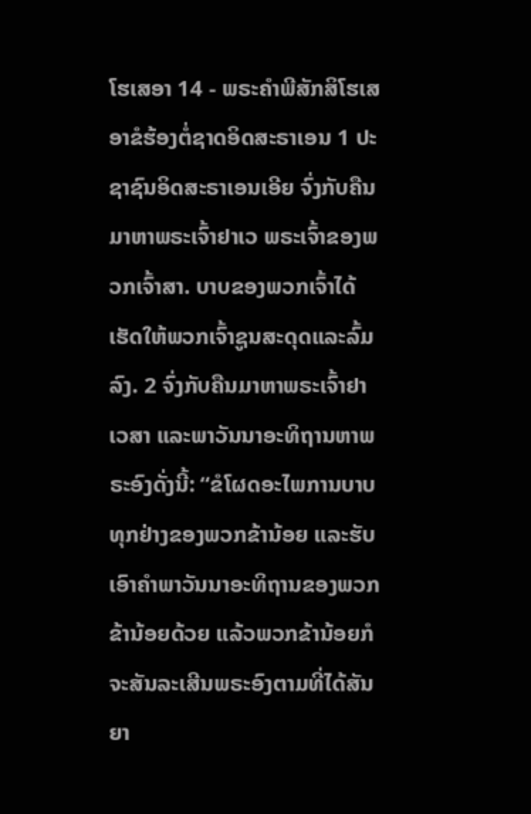ໂຮເສອາ 14 - ພຣະຄຳພີສັກສິໂຮເສອາຂໍຮ້ອງຕໍ່ຊາດອິດສະຣາເອນ 1 ປະຊາຊົນອິດສະຣາເອນເອີຍ ຈົ່ງກັບຄືນມາຫາພຣະເຈົ້າຢາເວ ພຣະເຈົ້າຂອງພວກເຈົ້າສາ. ບາບຂອງພວກເຈົ້າໄດ້ເຮັດໃຫ້ພວກເຈົ້າຊູນສະດຸດແລະລົ້ມລົງ. 2 ຈົ່ງກັບຄືນມາຫາພຣະເຈົ້າຢາເວສາ ແລະພາວັນນາອະທິຖານຫາພຣະອົງດັ່ງນີ້: “ຂໍໂຜດອະໄພການບາບທຸກຢ່າງຂອງພວກຂ້ານ້ອຍ ແລະຮັບເອົາຄຳພາວັນນາອະທິຖານຂອງພວກຂ້ານ້ອຍດ້ວຍ ແລ້ວພວກຂ້ານ້ອຍກໍຈະສັນລະເສີນພຣະອົງຕາມທີ່ໄດ້ສັນຍາ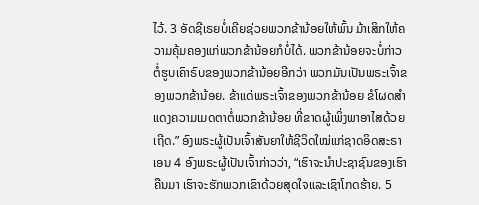ໄວ້. 3 ອັດຊີເຣຍບໍ່ເຄີຍຊ່ວຍພວກຂ້ານ້ອຍໃຫ້ພົ້ນ ມ້າເສິກໃຫ້ຄວາມຄຸ້ມຄອງແກ່ພວກຂ້ານ້ອຍກໍບໍ່ໄດ້. ພວກຂ້ານ້ອຍຈະບໍ່ກ່າວຕໍ່ຮູບເຄົາຣົບຂອງພວກຂ້ານ້ອຍອີກວ່າ ພວກມັນເປັນພຣະເຈົ້າຂອງພວກຂ້ານ້ອຍ. ຂ້າແດ່ພຣະເຈົ້າຂອງພວກຂ້ານ້ອຍ ຂໍໂຜດສຳແດງຄວາມເມດຕາຕໍ່ພວກຂ້ານ້ອຍ ທີ່ຂາດຜູ້ເພິ່ງພາອາໄສດ້ວຍເຖີດ.” ອົງພຣະຜູ້ເປັນເຈົ້າສັນຍາໃຫ້ຊີວິດໃໝ່ແກ່ຊາດອິດສະຣາເອນ 4 ອົງພຣະຜູ້ເປັນເຈົ້າກ່າວວ່າ, “ເຮົາຈະນຳປະຊາຊົນຂອງເຮົາຄືນມາ ເຮົາຈະຮັກພວກເຂົາດ້ວຍສຸດໃຈແລະເຊົາໂກດຮ້າຍ. 5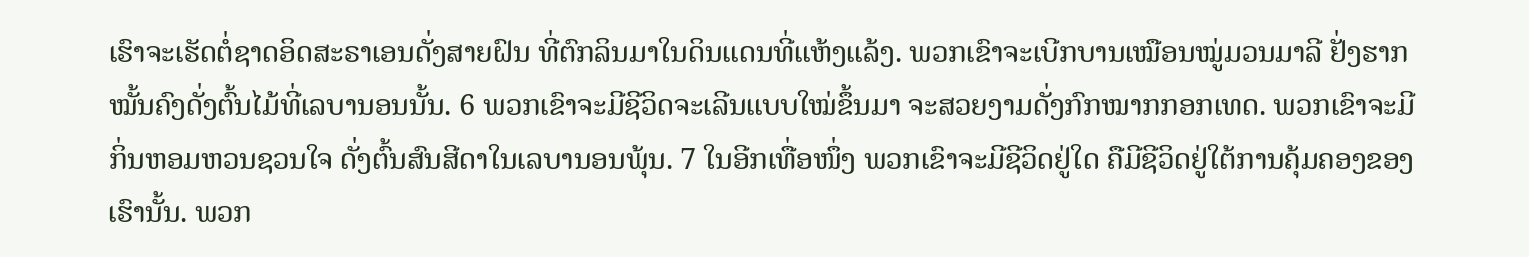ເຮົາຈະເຮັດຕໍ່ຊາດອິດສະຣາເອນດັ່ງສາຍຝົນ ທີ່ຕົກລິນມາໃນດິນແດນທີ່ແຫ້ງແລ້ງ. ພວກເຂົາຈະເບີກບານເໝືອນໝູ່ມວນມາລີ ຢັ່ງຮາກໝັ້ນຄົງດັ່ງຕົ້ນໄມ້ທີ່ເລບານອນນັ້ນ. 6 ພວກເຂົາຈະມີຊີວິດຈະເລີນແບບໃໝ່ຂຶ້ນມາ ຈະສວຍງາມດັ່ງກົກໝາກກອກເທດ. ພວກເຂົາຈະມີກິ່ນຫອມຫວນຊວນໃຈ ດັ່ງຕົ້ນສົນສີດາໃນເລບານອນພຸ້ນ. 7 ໃນອີກເທື່ອໜຶ່ງ ພວກເຂົາຈະມີຊີວິດຢູ່ໃດ ຄືມີຊີວິດຢູ່ໃຕ້ການຄຸ້ມຄອງຂອງເຮົານັ້ນ. ພວກ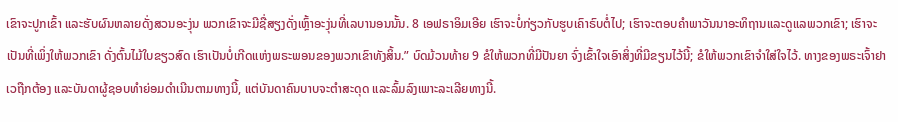ເຂົາຈະປູກເຂົ້າ ແລະຮັບຜົນຫລາຍດັ່ງສວນອະງຸ່ນ ພວກເຂົາຈະມີຊື່ສຽງດັ່ງເຫຼົ້າອະງຸ່ນທີ່ເລບານອນນັ້ນ. 8 ເອຟຣາອິມເອີຍ ເຮົາຈະບໍ່ກ່ຽວກັບຮູບເຄົາຣົບຕໍ່ໄປ; ເຮົາຈະຕອບຄຳພາວັນນາອະທິຖານແລະດູແລພວກເຂົາ; ເຮົາຈະເປັນທີ່ເພິ່ງໃຫ້ພວກເຂົາ ດັ່ງຕົ້ນໄມ້ໃບຂຽວສົດ ເຮົາເປັນບໍ່ເກີດແຫ່ງພຣະພອນຂອງພວກເຂົາທັງສິ້ນ.” ບົດມ້ວນທ້າຍ 9 ຂໍໃຫ້ພວກທີ່ມີປັນຍາ ຈົ່ງເຂົ້າໃຈເອົາສິ່ງທີ່ມີຂຽນໄວ້ນີ້; ຂໍໃຫ້ພວກເຂົາຈຳໃສ່ໃຈໄວ້. ທາງຂອງພຣະເຈົ້າຢາເວຖືກຕ້ອງ ແລະບັນດາຜູ້ຊອບທຳຍ່ອມດຳເນີນຕາມທາງນີ້, ແຕ່ບັນດາຄົນບາບຈະຕຳສະດຸດ ແລະລົ້ມລົງເພາະລະເລີຍທາງນີ້.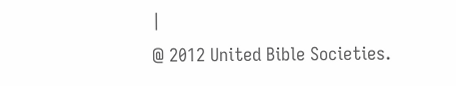|
@ 2012 United Bible Societies.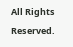All Rights Reserved.